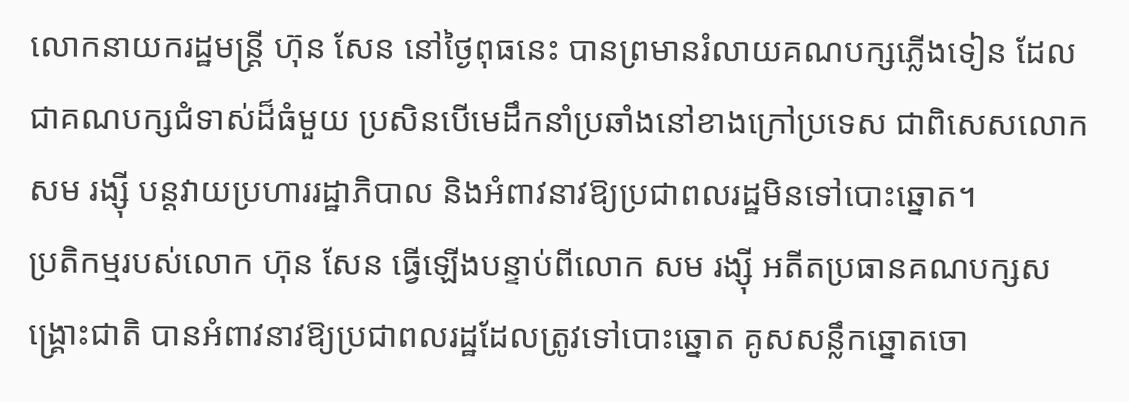លោកនាយករដ្ឋមន្រ្តី ហ៊ុន សែន នៅថ្ងៃពុធនេះ បានព្រមានរំលាយគណបក្សភ្លើងទៀន ដែលជាគណបក្សជំទាស់ដ៏ធំមួយ ប្រសិនបើមេដឹកនាំប្រឆាំងនៅខាងក្រៅប្រទេស ជាពិសេសលោក សម រង្ស៊ី បន្តវាយប្រហាររដ្ឋាភិបាល និងអំពាវនាវឱ្យប្រជាពលរដ្ឋមិនទៅបោះឆ្នោត។
ប្រតិកម្មរបស់លោក ហ៊ុន សែន ធ្វើឡើងបន្ទាប់ពីលោក សម រង្ស៊ី អតីតប្រធានគណបក្សសង្រ្គោះជាតិ បានអំពាវនាវឱ្យប្រជាពលរដ្ឋដែលត្រូវទៅបោះឆ្នោត គូសសន្លឹកឆ្នោតចោ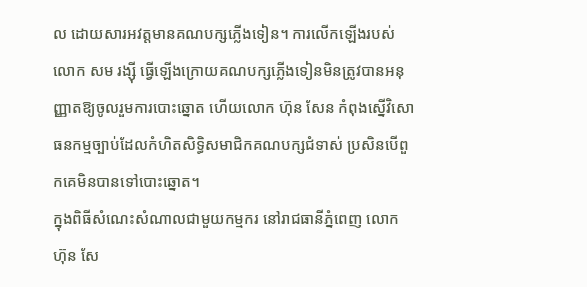ល ដោយសារអវត្តមានគណបក្សភ្លើងទៀន។ ការលើកឡើងរបស់លោក សម រង្ស៊ី ធ្វើឡើងក្រោយគណបក្សភ្លើងទៀនមិនត្រូវបានអនុញ្ញាតឱ្យចូលរួមការបោះឆ្នោត ហើយលោក ហ៊ុន សែន កំពុងស្នើវិសោធនកម្មច្បាប់ដែលកំហិតសិទ្ធិសមាជិកគណបក្សជំទាស់ ប្រសិនបើពួកគេមិនបានទៅបោះឆ្នោត។
ក្នុងពិធីសំណេះសំណាលជាមួយកម្មករ នៅរាជធានីភ្នំពេញ លោក ហ៊ុន សែ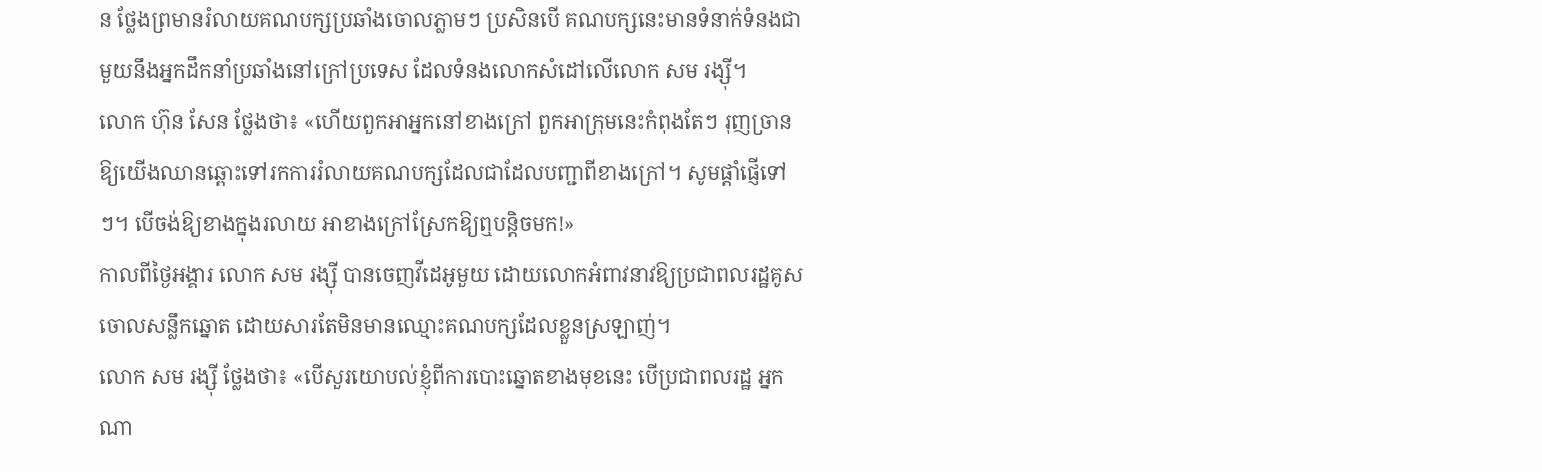ន ថ្លែងព្រមានរំលាយគណបក្សប្រឆាំងចោលភ្លាមៗ ប្រសិនបើ គណបក្សនេះមានទំនាក់ទំនងជាមួយនឹងអ្នកដឹកនាំប្រឆាំងនៅក្រៅប្រទេស ដែលទំនងលោកសំដៅលើលោក សម រង្ស៊ី។
លោក ហ៊ុន សែន ថ្លែងថា៖ «ហើយពួកអាអ្នកនៅខាងក្រៅ ពួកអាក្រុមនេះកំពុងតែៗ រុញច្រានឱ្យយើងឈានឆ្ពោះទៅរកការរំលាយគណបក្សដែលជាដែលបញ្ជាពីខាងក្រៅ។ សូមផ្តាំផ្ញើទៅៗ។ បើចង់ឱ្យខាងក្នុងរលាយ អាខាងក្រៅស្រែកឱ្យឮបន្តិចមក!»
កាលពីថ្ងៃអង្គារ លោក សម រង្ស៊ី បានចេញវីដេអូមួយ ដោយលោកអំពាវនាវឱ្យប្រជាពលរដ្ឋគូសចោលសន្លឹកឆ្នោត ដោយសារតែមិនមានឈ្មោះគណបក្សដែលខ្លួនស្រឡាញ់។
លោក សម រង្ស៊ី ថ្លែងថា៖ «បើសួរយោបល់ខ្ញុំពីការបោះឆ្នោតខាងមុខនេះ បើប្រជាពលរដ្ឋ អ្នកណា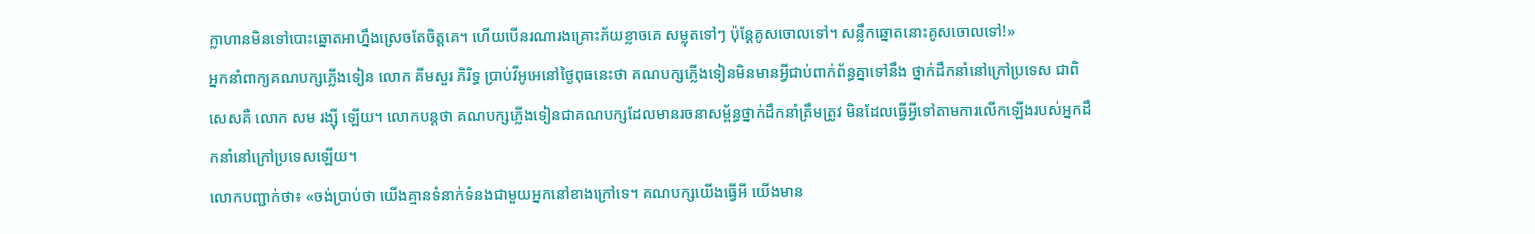ក្លាហានមិនទៅបោះឆ្នោតអាហ្នឹងស្រេចតែចិត្តគេ។ ហើយបើនរណារងគ្រោះភ័យខ្លាចគេ សម្លុតទៅៗ ប៉ុន្តែគូសចោលទៅ។ សន្លឹកឆ្នោតនោះគូសចោលទៅ!»
អ្នកនាំពាក្យគណបក្សភ្លើងទៀន លោក គីមសួរ ភិរិទ្ធ ប្រាប់វីអូអេនៅថ្ងៃពុធនេះថា គណបក្សភ្លើងទៀនមិនមានអ្វីជាប់ពាក់ព័ន្ធគ្នាទៅនឹង ថ្នាក់ដឹកនាំនៅក្រៅប្រទេស ជាពិសេសគឺ លោក សម រង្ស៊ី ឡើយ។ លោកបន្តថា គណបក្សភ្លើងទៀនជាគណបក្សដែលមានរចនាសម្ព័ន្ធថ្នាក់ដឹកនាំត្រឹមត្រូវ មិនដែលធ្វើអ្វីទៅតាមការលើកឡើងរបស់អ្នកដឹកនាំនៅក្រៅប្រទេសឡើយ។
លោកបញ្ជាក់ថា៖ «ចង់ប្រាប់ថា យើងគ្មានទំនាក់ទំនងជាមួយអ្នកនៅខាងក្រៅទេ។ គណបក្សយើងធ្វើអី យើងមាន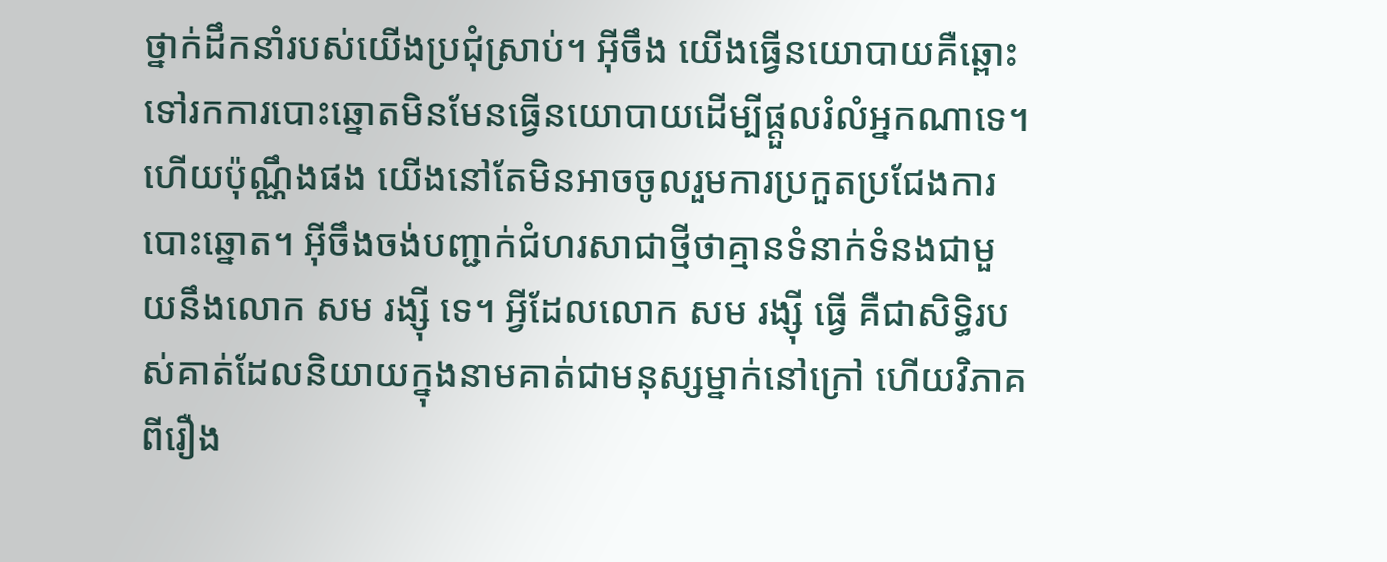ថ្នាក់ដឹកនាំរបស់យើងប្រជុំស្រាប់។ អ៊ីចឹង យើងធ្វើនយោបាយគឺឆ្ពោះទៅរកការបោះឆ្នោតមិនមែនធ្វើនយោបាយដើម្បីផ្តួលរំលំអ្នកណាទេ។ ហើយប៉ុណ្ណឹងផង យើងនៅតែមិនអាចចូលរួមការប្រកួតប្រជែងការបោះឆ្នោត។ អ៊ីចឹងចង់បញ្ជាក់ជំហរសាជាថ្មីថាគ្មានទំនាក់ទំនងជាមួយនឹងលោក សម រង្ស៊ី ទេ។ អ្វីដែលលោក សម រង្ស៊ី ធ្វើ គឺជាសិទ្ធិរបស់គាត់ដែលនិយាយក្នុងនាមគាត់ជាមនុស្សម្នាក់នៅក្រៅ ហើយវិភាគពីរឿង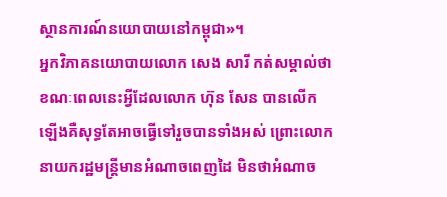ស្ថានការណ៍នយោបាយនៅកម្ពុជា»។
អ្នកវិភាគនយោបាយលោក សេង សារី កត់សម្គាល់ថា ខណៈពេលនេះអ្វីដែលលោក ហ៊ុន សែន បានលើកឡើងគឺសុទ្ធតែអាចធ្វើទៅរួចបានទាំងអស់ ព្រោះលោកនាយករដ្ឋមន្ត្រីមានអំណាចពេញដៃ មិនថាអំណាច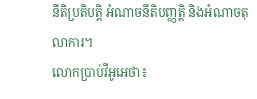នីតិប្រតិបត្តិ អំណាចនីតិបញ្ញត្តិ និងអំណាចតុលាការ។
លោកប្រាប់វីអូអេថា៖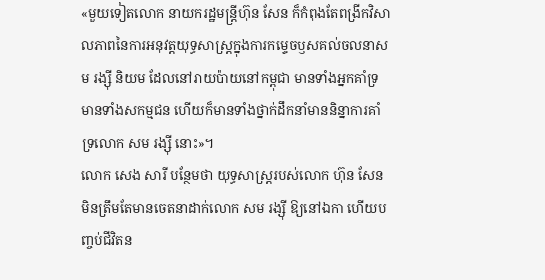«មួយទៀតលោក នាយករដ្ឋមន្រ្តីហ៊ុន សែន ក៏កំពុងតែពង្រីកវិសាលភាពនៃការអនុវត្តយុទ្ធសាស្រ្តក្នុងការកម្ទេចឫសគល់ចលនាសម រង្ស៊ី និយម ដែលនៅរាយប៉ាយនៅកម្ពុជា មានទាំងអ្នកគាំទ្រ មានទាំងសកម្មជន ហើយក៏មានទាំងថ្នាក់ដឹកនាំមាននិន្នាការគាំទ្រលោក សម រង្ស៊ី នោះ»។
លោក សេង សារី បន្ថែមថា យុទ្ធសាស្រ្តរបស់លោក ហ៊ុន សែន មិនត្រឹមតែមានចេតនាដាក់លោក សម រង្ស៊ី ឱ្យនៅឯកា ហើយបញ្ចប់ជីវិតន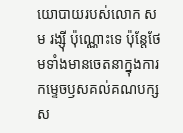យោបាយរបស់លោក សម រង្ស៊ី ប៉ុណ្ណោះទេ ប៉ុន្តែថែមទាំងមានចេតនាក្នុងការកម្ទេចឫសគល់គណបក្សស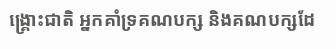ង្រ្គោះជាតិ អ្នកគាំទ្រគណបក្ស និងគណបក្សដែ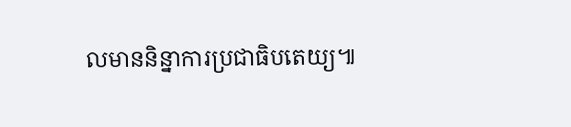លមាននិន្នាការប្រជាធិបតេយ្យ៕